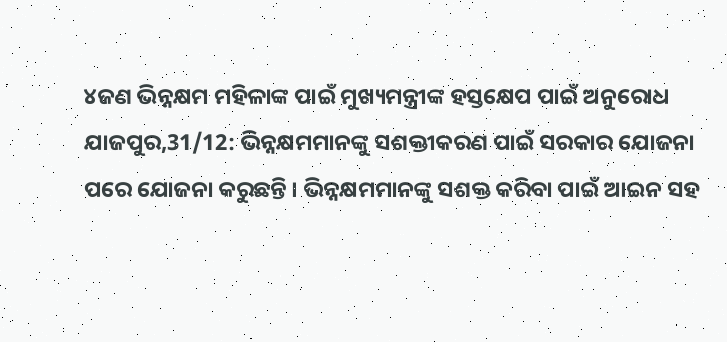୪ଜଣ ଭିନ୍ନକ୍ଷମ ମହିଳାଙ୍କ ପାଇଁ ମୁଖ୍ୟମନ୍ତ୍ରୀଙ୍କ ହସ୍ତକ୍ଷେପ ପାଇଁ ଅନୁରୋଧ
ଯାଜପୁର,31/12: ଭିନ୍ନକ୍ଷମମାନଙ୍କୁ ସଶକ୍ତୀକରଣ ପାଇଁ ସରକାର ଯୋଜନା ପରେ ଯୋଜନା କରୁଛନ୍ତି । ଭିନ୍ନକ୍ଷମମାନଙ୍କୁ ସଶକ୍ତ କରିବା ପାଇଁ ଆଇନ ସହ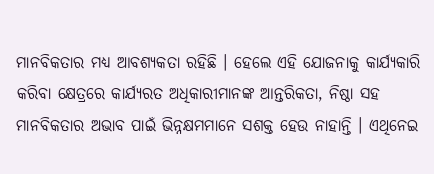ମାନବିକତାର ମଧ୍ୟ ଆବଶ୍ୟକତା ରହିଛି । ହେଲେ ଏହି ଯୋଜନାକୁ କାର୍ଯ୍ୟକାରି କରିବା କ୍ଷେତ୍ରରେ କାର୍ଯ୍ୟରତ ଅଧିକାରୀମାନଙ୍କ ଆନ୍ତରିକତା, ନିଷ୍ଠା ସହ ମାନବିକତାର ଅଭାବ ପାଇଁ ଭିନ୍ନକ୍ଷମମାନେ ସଶକ୍ତ ହେଉ ନାହାନ୍ତି । ଏଥିନେଇ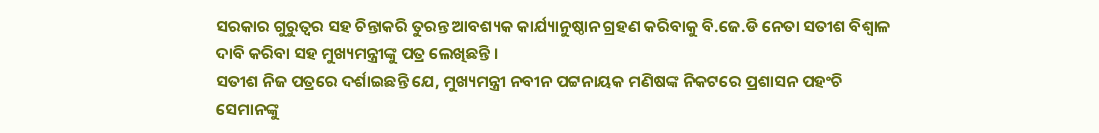ସରକାର ଗୁରୁତ୍ୱର ସହ ଚିନ୍ତାକରି ତୁରନ୍ତ ଆବଶ୍ୟକ କାର୍ଯ୍ୟାନୁଷ୍ଠାନ ଗ୍ରହଣ କରିବାକୁ ବି.ଜେ.ଡି ନେତା ସତୀଶ ବିଶ୍ୱାଳ ଦାବି କରିବା ସହ ମୁଖ୍ୟମନ୍ତ୍ରୀଙ୍କୁ ପତ୍ର ଲେଖିଛନ୍ତି ।
ସତୀଶ ନିଜ ପତ୍ରରେ ଦର୍ଶାଇଛନ୍ତି ଯେ, ମୁଖ୍ୟମନ୍ତ୍ରୀ ନବୀନ ପଟ୍ଟନାୟକ ମଣିଷଙ୍କ ନିକଟରେ ପ୍ରଶାସନ ପହଂଚି ସେମାନଙ୍କୁ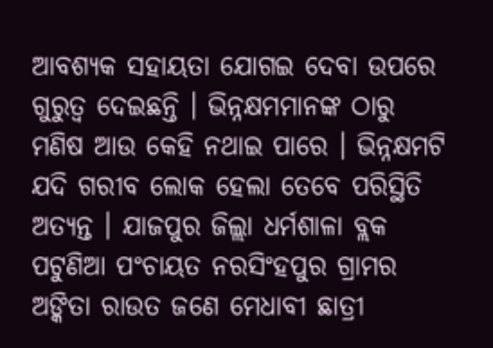ଆବଶ୍ୟକ ସହାୟତା ଯୋଗଇ ଦେବା ଉପରେ ଗୁରୁତ୍ୱ ଦେଇଛନ୍ତି । ଭିନ୍ନକ୍ଷମମାନଙ୍କ ଠାରୁ ମଣିଷ ଆଉ କେହି ନଥାଇ ପାରେ । ଭିନ୍ନକ୍ଷମଟି ଯଦି ଗରୀବ ଲୋକ ହେଲା ତେବେ ପରିସ୍ଥିତି ଅତ୍ୟନ୍ତ । ଯାଜପୁର ଜିଲ୍ଲା ଧର୍ମଶାଳା ବ୍ଲକ ପଟୁଣିଆ ପଂଚାୟତ ନରସିଂହପୁର ଗ୍ରାମର ଅଙ୍କିତା ରାଉତ ଜଣେ ମେଧାବୀ ଛାତ୍ରୀ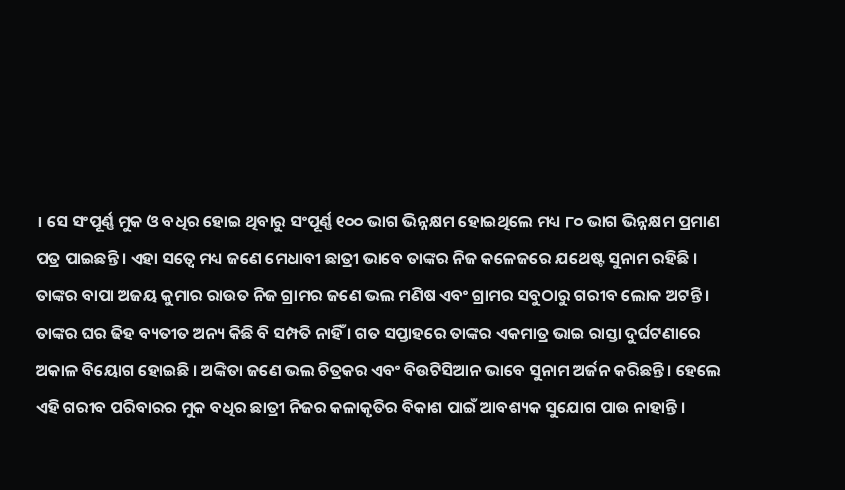। ସେ ସଂପୂର୍ଣ୍ଣ ମୁକ ଓ ବଧିର ହୋଇ ଥିବାରୁ ସଂପୂର୍ଣ୍ଣ ୧୦୦ ଭାଗ ଭିନ୍ନକ୍ଷମ ହୋଇଥିଲେ ମଧ୍ୟ ୮୦ ଭାଗ ଭିନ୍ନକ୍ଷମ ପ୍ରମାଣ ପତ୍ର ପାଇଛନ୍ତି । ଏହା ସତ୍ୱେ ମଧ୍ୟ ଜଣେ ମେଧାବୀ ଛାତ୍ରୀ ଭାବେ ତାଙ୍କର ନିଜ କଳେଜରେ ଯଥେଷ୍ଟ ସୁନାମ ରହିଛି । ତାଙ୍କର ବାପା ଅଜୟ କୁମାର ରାଉତ ନିଜ ଗ୍ରାମର ଜଣେ ଭଲ ମଣିଷ ଏବଂ ଗ୍ରାମର ସବୁଠାରୁ ଗରୀବ ଲୋକ ଅଟନ୍ତି । ତାଙ୍କର ଘର ଢିହ ବ୍ୟତୀତ ଅନ୍ୟ କିଛି ବି ସମ୍ପତି ନାହିଁ । ଗତ ସପ୍ତାହରେ ତାଙ୍କର ଏକମାତ୍ର ଭାଇ ରାସ୍ତା ଦୁର୍ଘଟଣାରେ ଅକାଳ ବିୟୋଗ ହୋଇଛି । ଅଙ୍କିତା ଜଣେ ଭଲ ଚିତ୍ରକର ଏବଂ ବିଉଟିସିଆନ ଭାବେ ସୁନାମ ଅର୍ଜନ କରିଛନ୍ତି । ହେଲେ ଏହି ଗରୀବ ପରିବାରର ମୁକ ବଧିର ଛାତ୍ରୀ ନିଜର କଳାକୃତିର ବିକାଶ ପାଇଁ ଆବଶ୍ୟକ ସୁଯୋଗ ପାଉ ନାହାନ୍ତି ।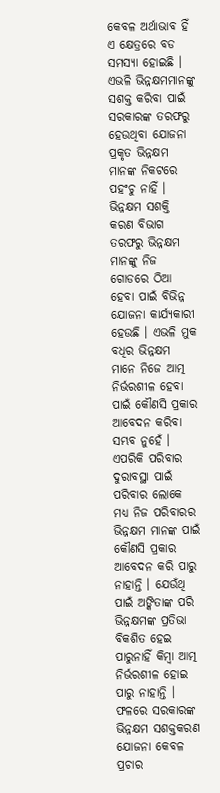କେବଳ ଅର୍ଥାଭାବ ହିଁ ଏ କ୍ଷେତ୍ରରେ ବଡ ସମସ୍ୟା ହୋଇଛି । ଏଭଳି ଭିନ୍ନକ୍ଷମମାନଙ୍କୁ ସଶକ୍ତ କରିବା ପାଇଁ ସରକାରଙ୍କ ତରଫରୁ ହେଉଥିବା ଯୋଜନା ପ୍ରକୃତ ଭିନ୍ନକ୍ଷମ ମାନଙ୍କ ନିକଟରେ ପହଂଚୁ ନାହିଁ । ଭିନ୍ନକ୍ଷମ ସଶକ୍ତି କରଣ ବିଭାଗ ତରଫରୁ ଭିନ୍ନକ୍ଷମ ମାନଙ୍କୁ ନିଜ ଗୋଡରେ ଠିଆ ହେବା ପାଇଁ ବିଭିନ୍ନ ଯୋଜନା କାର୍ଯ୍ୟକାରୀ ହେଉଛି । ଏଭଳି ମୁକ ବଧିର ଭିନ୍ନକ୍ଷମ ମାନେ ନିଜେ ଆତ୍ମ ନିର୍ଭରଶୀଳ ହେବା ପାଇଁ କୌଣସି ପ୍ରକାର ଆବେଦନ କରିବା ସମ୍ଭବ ନୁହେଁ । ଏପରିକି ପରିବାର ଦୁରାବସ୍ଥା ପାଇଁ ପରିବାର ଲୋକେ ମଧ୍ୟ ନିଜ ପରିବାରର ଭିନ୍ନକ୍ଷମ ମାନଙ୍କ ପାଇଁ କୌଣସି ପ୍ରକାର ଆବେଦନ କରି ପାରୁ ନାହାନ୍ତି । ଯେଉଁଥି ପାଇଁ ଅଙ୍କିତାଙ୍କ ପରି ଭିନ୍ନକ୍ଷମଙ୍କ ପ୍ରତିଭା ବିକଶିତ ହେଇ ପାରୁନାହିଁ କିମ୍ବା ଆତ୍ମ ନିର୍ଭରଶୀଳ ହୋଇ ପାରୁ ନାହାନ୍ତି । ଫଳରେ ସରକାରଙ୍କ ଭିନ୍ନକ୍ଷମ ସଶକ୍ତକରଣ ଯୋଜନା କେବଳ ପ୍ରଚାର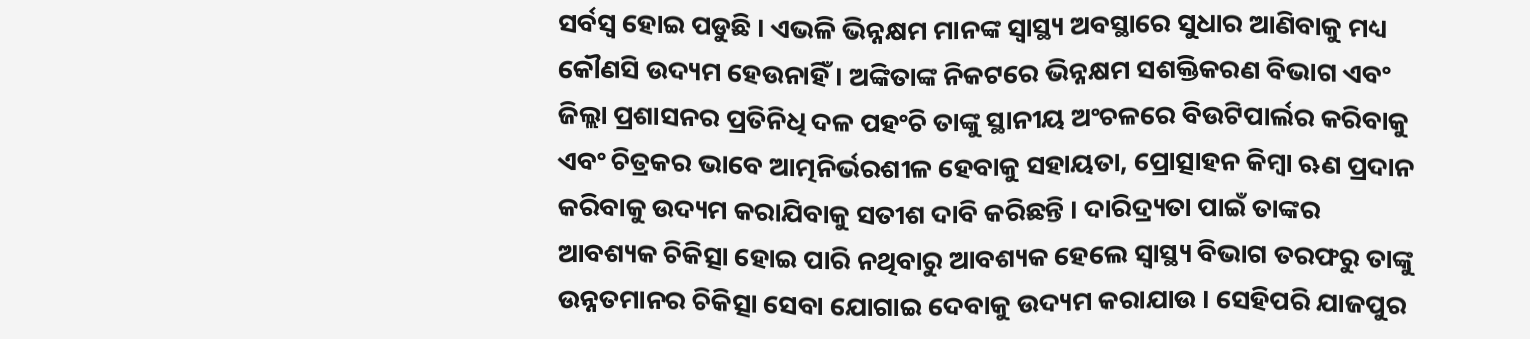ସର୍ବସ୍ୱ ହୋଇ ପଡୁଛି । ଏଭଳି ଭିନ୍ନକ୍ଷମ ମାନଙ୍କ ସ୍ୱାସ୍ଥ୍ୟ ଅବସ୍ଥାରେ ସୁଧାର ଆଣିବାକୁ ମଧ୍ୟ କୌଣସି ଉଦ୍ୟମ ହେଉନାହିଁ । ଅଙ୍କିତାଙ୍କ ନିକଟରେ ଭିନ୍ନକ୍ଷମ ସଶକ୍ତିକରଣ ବିଭାଗ ଏବଂ ଜିଲ୍ଲା ପ୍ରଶାସନର ପ୍ରତିନିଧି ଦଳ ପହଂଚି ତାଙ୍କୁ ସ୍ଥାନୀୟ ଅଂଚଳରେ ବିଉଟିପାର୍ଲର କରିବାକୁ ଏବଂ ଚିତ୍ରକର ଭାବେ ଆତ୍ମନିର୍ଭରଶୀଳ ହେବାକୁ ସହାୟତା, ପ୍ରୋତ୍ସାହନ କିମ୍ବା ଋଣ ପ୍ରଦାନ କରିବାକୁ ଉଦ୍ୟମ କରାଯିବାକୁ ସତୀଶ ଦାବି କରିଛନ୍ତି । ଦାରିଦ୍ର୍ୟତା ପାଇଁ ତାଙ୍କର ଆବଶ୍ୟକ ଚିକିତ୍ସା ହୋଇ ପାରି ନଥିବାରୁ ଆବଶ୍ୟକ ହେଲେ ସ୍ୱାସ୍ଥ୍ୟ ବିଭାଗ ତରଫରୁ ତାଙ୍କୁ ଉନ୍ନତମାନର ଚିକିତ୍ସା ସେବା ଯୋଗାଇ ଦେବାକୁ ଉଦ୍ୟମ କରାଯାଉ । ସେହିପରି ଯାଜପୁର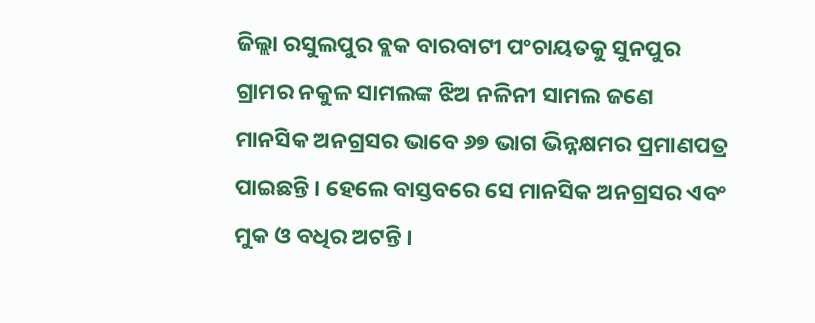ଜିଲ୍ଲା ରସୁଲପୁର ବ୍ଲକ ବାରବାଟୀ ପଂଚାୟତକୁ ସୁନପୁର ଗ୍ରାମର ନକୁଳ ସାମଲଙ୍କ ଝିଅ ନଳିନୀ ସାମଲ ଜଣେ ମାନସିକ ଅନଗ୍ରସର ଭାବେ ୬୭ ଭାଗ ଭିନ୍ନକ୍ଷମର ପ୍ରମାଣପତ୍ର ପାଇଛନ୍ତି । ହେଲେ ବାସ୍ତବରେ ସେ ମାନସିକ ଅନଗ୍ରସର ଏବଂ ମୁକ ଓ ବଧିର ଅଟନ୍ତି ।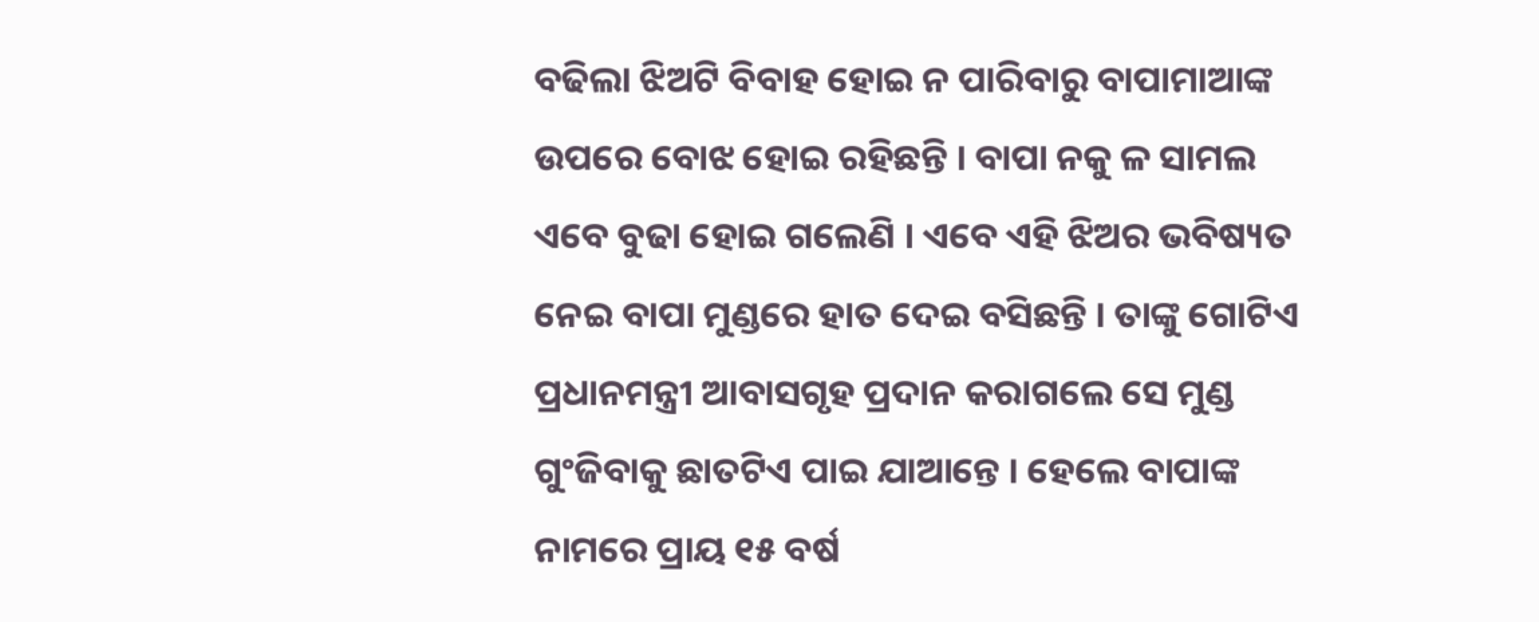ବଢିଲା ଝିଅଟି ବିବାହ ହୋଇ ନ ପାରିବାରୁ ବାପାମାଆଙ୍କ ଉପରେ ବୋଝ ହୋଇ ରହିଛନ୍ତି । ବାପା ନକୁ ଳ ସାମଲ ଏବେ ବୁଢା ହୋଇ ଗଲେଣି । ଏବେ ଏହି ଝିଅର ଭବିଷ୍ୟତ ନେଇ ବାପା ମୁଣ୍ଡରେ ହାତ ଦେଇ ବସିଛନ୍ତି । ତାଙ୍କୁ ଗୋଟିଏ ପ୍ରଧାନମନ୍ତ୍ରୀ ଆବାସଗୃହ ପ୍ରଦାନ କରାଗଲେ ସେ ମୁଣ୍ଡ ଗୁଂଜିବାକୁ ଛାତଟିଏ ପାଇ ଯାଆନ୍ତେ । ହେଲେ ବାପାଙ୍କ ନାମରେ ପ୍ରାୟ ୧୫ ବର୍ଷ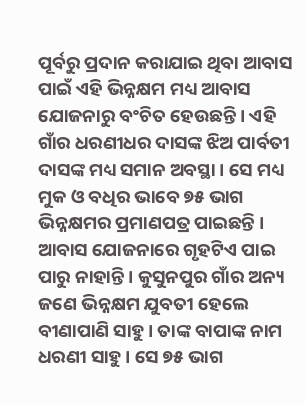ପୂର୍ବରୁ ପ୍ରଦାନ କରାଯାଇ ଥିବା ଆବାସ ପାଇଁ ଏହି ଭିନ୍ନକ୍ଷମ ମଧ୍ୟ ଆବାସ ଯୋଜନାରୁ ବଂଚିତ ହେଉଛନ୍ତି । ଏହି ଗାଁର ଧରଣୀଧର ଦାସଙ୍କ ଝିଅ ପାର୍ବତୀ ଦାସଙ୍କ ମଧ୍ୟ ସମାନ ଅବସ୍ଥା । ସେ ମଧ୍ୟ ମୁକ ଓ ବଧିର ଭାବେ ୭୫ ଭାଗ ଭିନ୍ନକ୍ଷମର ପ୍ରମାଣପତ୍ର ପାଇଛନ୍ତି । ଆବାସ ଯୋଜନାରେ ଗୃହଟିଏ ପାଇ ପାରୁ ନାହାନ୍ତି । କୁସୁନପୁର ଗାଁର ଅନ୍ୟ ଜଣେ ଭିନ୍ନକ୍ଷମ ଯୁବତୀ ହେଲେ ବୀଣାପାଣି ସାହୁ । ତାଙ୍କ ବାପାଙ୍କ ନାମ ଧରଣୀ ସାହୁ । ସେ ୭୫ ଭାଗ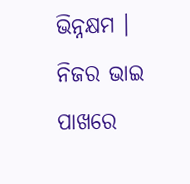ଭିନ୍ନକ୍ଷମ । ନିଜର ଭାଇ ପାଖରେ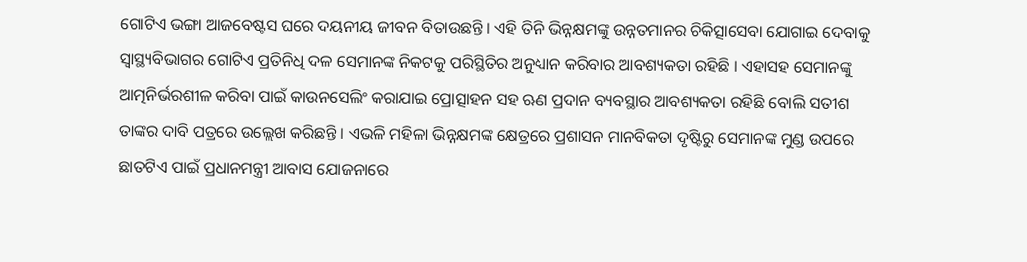ଗୋଟିଏ ଭଙ୍ଗା ଆଜବେଷ୍ଟସ ଘରେ ଦୟନୀୟ ଜୀବନ ବିତାଉଛନ୍ତି । ଏହି ତିନି ଭିନ୍ନକ୍ଷମଙ୍କୁ ଉନ୍ନତମାନର ଚିକିତ୍ସାସେବା ଯୋଗାଇ ଦେବାକୁ ସ୍ୱାସ୍ଥ୍ୟବିଭାଗର ଗୋଟିଏ ପ୍ରତିନିଧି ଦଳ ସେମାନଙ୍କ ନିକଟକୁ ପରିସ୍ଥିତିର ଅନୁଧ୍ୟାନ କରିବାର ଆବଶ୍ୟକତା ରହିଛି । ଏହାସହ ସେମାନଙ୍କୁ ଆତ୍ମନିର୍ଭରଶୀଳ କରିବା ପାଇଁ କାଉନସେଲିଂ କରାଯାଇ ପ୍ରୋତ୍ସାହନ ସହ ଋଣ ପ୍ରଦାନ ବ୍ୟବସ୍ଥାର ଆବଶ୍ୟକତା ରହିଛି ବୋଲି ସତୀଶ ତାଙ୍କର ଦାବି ପତ୍ରରେ ଉଲ୍ଲେଖ କରିଛନ୍ତି । ଏଭଳି ମହିଳା ଭିନ୍ନକ୍ଷମଙ୍କ କ୍ଷେତ୍ରରେ ପ୍ରଶାସନ ମାନବିକତା ଦୃଷ୍ଟିରୁ ସେମାନଙ୍କ ମୁଣ୍ଡ ଉପରେ ଛାତଟିଏ ପାଇଁ ପ୍ରଧାନମନ୍ତ୍ରୀ ଆବାସ ଯୋଜନାରେ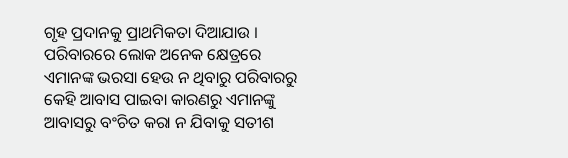ଗୃହ ପ୍ରଦାନକୁ ପ୍ରାଥମିକତା ଦିଆଯାଉ । ପରିବାରରେ ଲୋକ ଅନେକ କ୍ଷେତ୍ରରେ ଏମାନଙ୍କ ଭରସା ହେଉ ନ ଥିବାରୁ ପରିବାରରୁ କେହି ଆବାସ ପାଇବା କାରଣରୁ ଏମାନଙ୍କୁ ଆବାସରୁ ବଂଚିତ କରା ନ ଯିବାକୁ ସତୀଶ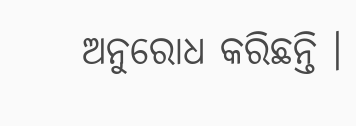ଅନୁରୋଧ କରିଛନ୍ତି ।